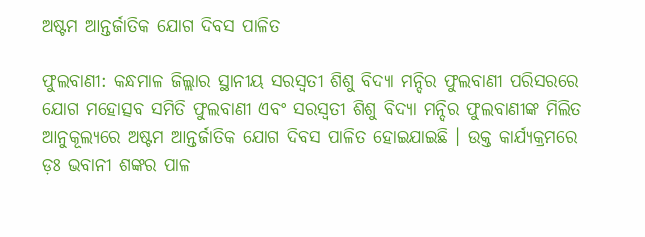ଅଷ୍ଟମ ଆନ୍ତର୍ଜାତିକ ଯୋଗ ଦିବସ ପାଳିତ

ଫୁଲବାଣୀ: କନ୍ଧମାଳ ଜିଲ୍ଲାର ସ୍ଥାନୀୟ ସରସ୍ୱତୀ ଶିଶୁ ବିଦ୍ୟା ମନ୍ଦିର ଫୁଲବାଣୀ ପରିସରରେ ଯୋଗ ମହୋତ୍ସବ ସମିତି ଫୁଲବାଣୀ ଏବଂ ସରସ୍ୱତୀ ଶିଶୁ ବିଦ୍ୟା ମନ୍ଦିର ଫୁଲବାଣୀଙ୍କ ମିଲିତ ଆନୁକୂଲ୍ୟରେ ଅଷ୍ଟମ ଆନ୍ତର୍ଜାତିକ ଯୋଗ ଦିବସ ପାଳିତ ହୋଇଯାଇଛି । ଉକ୍ତ କାର୍ଯ୍ୟକ୍ରମରେ ଡ଼ଃ ଭବାନୀ ଶଙ୍କର ପାଳ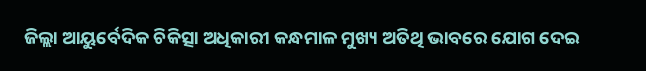ଜିଲ୍ଲା ଆୟୁର୍ବେଦିକ ଚିକିତ୍ସା ଅଧିକାରୀ କନ୍ଧମାଳ ମୁଖ୍ୟ ଅତିଥି ଭାବରେ ଯୋଗ ଦେଇ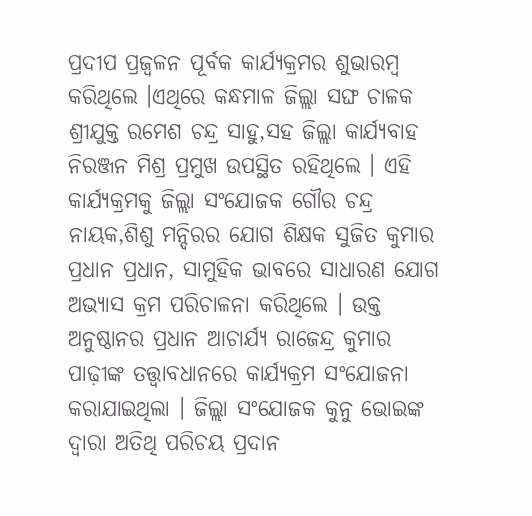ପ୍ରଦୀପ ପ୍ରଜ୍ୱଳନ ପୂର୍ବକ କାର୍ଯ୍ୟକ୍ରମର ଶୁଭାରମ୍ବ କରିଥିଲେ ।ଏଥିରେ କନ୍ଧମାଳ ଜିଲ୍ଲା ସଙ୍ଘ ଚାଳକ ଶ୍ରୀଯୁକ୍ତ ରମେଶ ଚନ୍ଦ୍ର ସାହୁ,ସହ ଜିଲ୍ଲା କାର୍ଯ୍ୟବାହ ନିରଞ୍ଜନ ମିଶ୍ର ପ୍ରମୁଖ ଉପସ୍ଥିତ ରହିଥିଲେ । ଏହି କାର୍ଯ୍ୟକ୍ରମକୁ ଜିଲ୍ଲା ସଂଯୋଜକ ଗୌର ଚନ୍ଦ୍ର ନାୟକ,ଶିଶୁ ମନ୍ଦିରର ଯୋଗ ଶିକ୍ଷକ ସୁଜିତ କୁମାର ପ୍ରଧାନ ପ୍ରଧାନ, ସାମୁହିକ ଭାବରେ ସାଧାରଣ ଯୋଗ ଅଭ୍ୟାସ କ୍ରମ ପରିଚାଳନା କରିଥିଲେ । ଉକ୍ତ ଅନୁଷ୍ଠାନର ପ୍ରଧାନ ଆଚାର୍ଯ୍ୟ ରାଜେନ୍ଦ୍ର କୁମାର ପାଢ଼ୀଙ୍କ ତତ୍ତ୍ୱାବଧାନରେ କାର୍ଯ୍ୟକ୍ରମ ସଂଯୋଜନା କରାଯାଇଥିଲା । ଜିଲ୍ଲା ସଂଯୋଜକ କୁନୁ ଭୋଇଙ୍କ ଦ୍ୱାରା ଅତିଥି ପରିଚୟ ପ୍ରଦାନ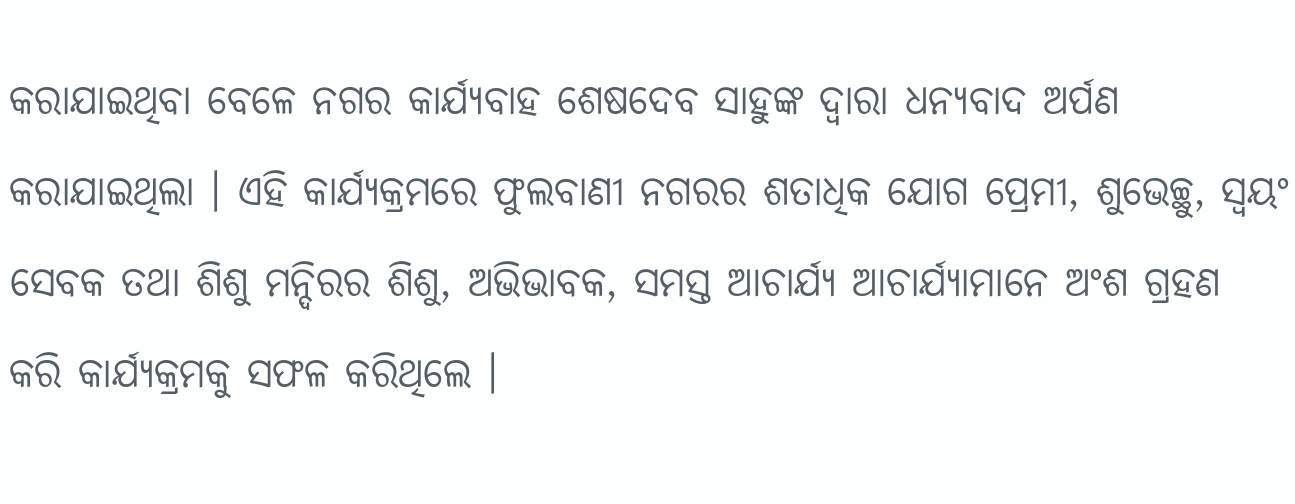କରାଯାଇଥିବା ବେଳେ ନଗର କାର୍ଯ୍ୟବାହ ଶେଷଦେବ ସାହୁଙ୍କ ଦ୍ୱାରା ଧନ୍ୟବାଦ ଅର୍ପଣ କରାଯାଇଥିଲା । ଏହି କାର୍ଯ୍ୟକ୍ରମରେ ଫୁଲବାଣୀ ନଗରର ଶତାଧିକ ଯୋଗ ପ୍ରେମୀ, ଶୁଭେଚ୍ଛୁ, ସ୍ୱୟଂ ସେବକ ତଥା ଶିଶୁ ମନ୍ଦିରର ଶିଶୁ, ଅଭିଭାବକ, ସମସ୍ତ ଆଚାର୍ଯ୍ୟ ଆଚାର୍ଯ୍ୟାମାନେ ଅଂଶ ଗ୍ରହଣ କରି କାର୍ଯ୍ୟକ୍ରମକୁ ସଫଳ କରିଥିଲେ ।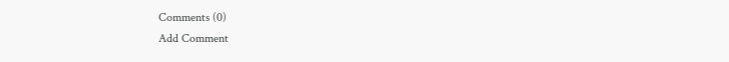Comments (0)
Add Comment